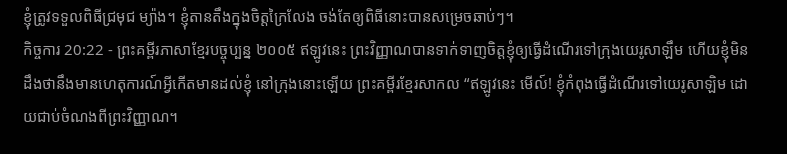ខ្ញុំត្រូវទទួលពិធីជ្រមុជ ម្យ៉ាង។ ខ្ញុំតានតឹងក្នុងចិត្តក្រៃលែង ចង់តែឲ្យពិធីនោះបានសម្រេចឆាប់ៗ។
កិច្ចការ 20:22 - ព្រះគម្ពីរភាសាខ្មែរបច្ចុប្បន្ន ២០០៥ ឥឡូវនេះ ព្រះវិញ្ញាណបានទាក់ទាញចិត្តខ្ញុំឲ្យធ្វើដំណើរទៅក្រុងយេរូសាឡឹម ហើយខ្ញុំមិនដឹងថានឹងមានហេតុការណ៍អ្វីកើតមានដល់ខ្ញុំ នៅក្រុងនោះឡើយ ព្រះគម្ពីរខ្មែរសាកល “ឥឡូវនេះ មើល៍! ខ្ញុំកំពុងធ្វើដំណើរទៅយេរូសាឡិម ដោយជាប់ចំណងពីព្រះវិញ្ញាណ។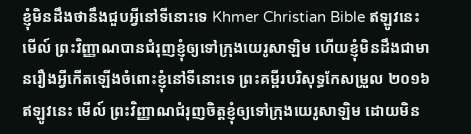ខ្ញុំមិនដឹងថានឹងជួបអ្វីនៅទីនោះទេ Khmer Christian Bible ឥឡូវនេះ មើល៍ ព្រះវិញ្ញាណបានជំរុញខ្ញុំឲ្យទៅក្រុងយេរូសាឡិម ហើយខ្ញុំមិនដឹងជាមានរឿងអ្វីកើតឡើងចំពោះខ្ញុំនៅទីនោះទេ ព្រះគម្ពីរបរិសុទ្ធកែសម្រួល ២០១៦ ឥឡូវនេះ មើល៍ ព្រះវិញ្ញាណជំរុញចិត្តខ្ញុំឲ្យទៅក្រុងយេរូសាឡិម ដោយមិន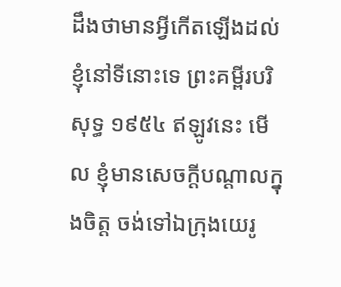ដឹងថាមានអ្វីកើតឡើងដល់ខ្ញុំនៅទីនោះទេ ព្រះគម្ពីរបរិសុទ្ធ ១៩៥៤ ឥឡូវនេះ មើល ខ្ញុំមានសេចក្ដីបណ្តាលក្នុងចិត្ត ចង់ទៅឯក្រុងយេរូ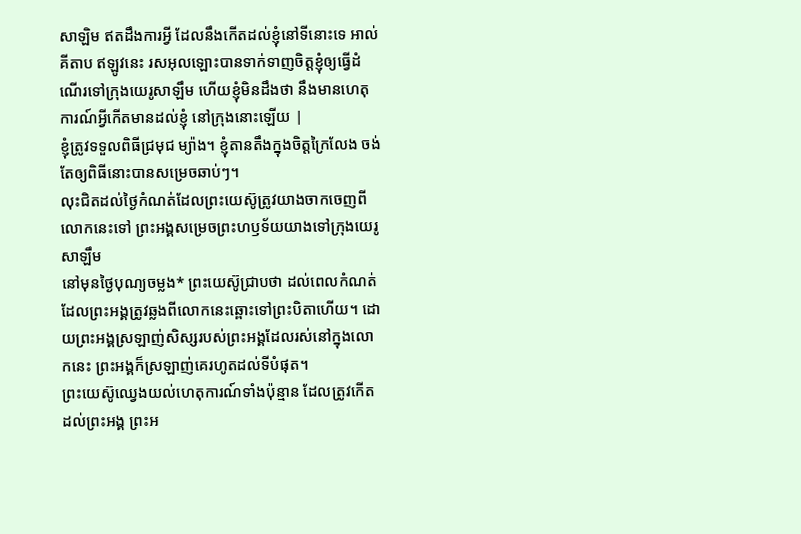សាឡិម ឥតដឹងការអ្វី ដែលនឹងកើតដល់ខ្ញុំនៅទីនោះទេ អាល់គីតាប ឥឡូវនេះ រសអុលឡោះបានទាក់ទាញចិត្ដខ្ញុំឲ្យធ្វើដំណើរទៅក្រុងយេរូសាឡឹម ហើយខ្ញុំមិនដឹងថា នឹងមានហេតុការណ៍អ្វីកើតមានដល់ខ្ញុំ នៅក្រុងនោះឡើយ |
ខ្ញុំត្រូវទទួលពិធីជ្រមុជ ម្យ៉ាង។ ខ្ញុំតានតឹងក្នុងចិត្តក្រៃលែង ចង់តែឲ្យពិធីនោះបានសម្រេចឆាប់ៗ។
លុះជិតដល់ថ្ងៃកំណត់ដែលព្រះយេស៊ូត្រូវយាងចាកចេញពីលោកនេះទៅ ព្រះអង្គសម្រេចព្រះហឫទ័យយាងទៅក្រុងយេរូសាឡឹម
នៅមុនថ្ងៃបុណ្យចម្លង* ព្រះយេស៊ូជ្រាបថា ដល់ពេលកំណត់ដែលព្រះអង្គត្រូវឆ្លងពីលោកនេះឆ្ពោះទៅព្រះបិតាហើយ។ ដោយព្រះអង្គស្រឡាញ់សិស្សរបស់ព្រះអង្គដែលរស់នៅក្នុងលោកនេះ ព្រះអង្គក៏ស្រឡាញ់គេរហូតដល់ទីបំផុត។
ព្រះយេស៊ូឈ្វេងយល់ហេតុការណ៍ទាំងប៉ុន្មាន ដែលត្រូវកើតដល់ព្រះអង្គ ព្រះអ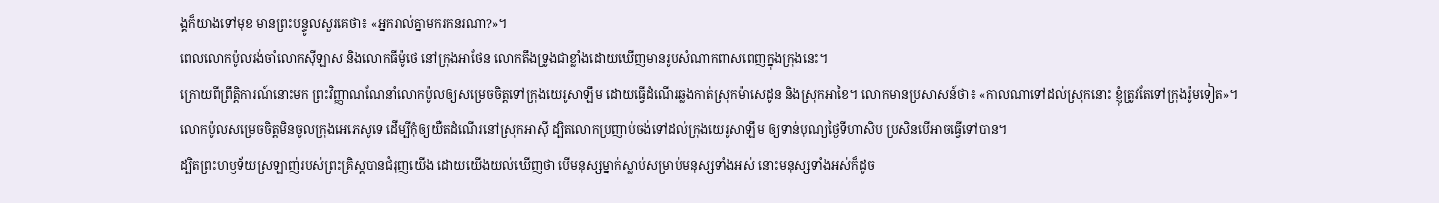ង្គក៏យាងទៅមុខ មានព្រះបន្ទូលសួរគេថា៖ «អ្នករាល់គ្នាមករកនរណា?»។
ពេលលោកប៉ូលរង់ចាំលោកស៊ីឡាស និងលោកធីម៉ូថេ នៅក្រុងអាថែន លោកតឹងទ្រូងជាខ្លាំងដោយឃើញមានរូបសំណាកពាសពេញក្នុងក្រុងនេះ។
ក្រោយពីព្រឹត្តិការណ៍នោះមក ព្រះវិញ្ញាណណែនាំលោកប៉ូលឲ្យសម្រេចចិត្តទៅក្រុងយេរូសាឡឹម ដោយធ្វើដំណើរឆ្លងកាត់ស្រុកម៉ាសេដូន និងស្រុកអាខៃ។ លោកមានប្រសាសន៍ថា៖ «កាលណាទៅដល់ស្រុកនោះ ខ្ញុំត្រូវតែទៅក្រុងរ៉ូមទៀត»។
លោកប៉ូលសម្រេចចិត្តមិនចូលក្រុងអេភេសូទេ ដើម្បីកុំឲ្យយឺតដំណើរនៅស្រុកអាស៊ី ដ្បិតលោកប្រញាប់ចង់ទៅដល់ក្រុងយេរូសាឡឹម ឲ្យទាន់បុណ្យថ្ងៃទីហាសិប ប្រសិនបើអាចធ្វើទៅបាន។
ដ្បិតព្រះហឫទ័យស្រឡាញ់របស់ព្រះគ្រិស្តបានជំរុញយើង ដោយយើងយល់ឃើញថា បើមនុស្សម្នាក់ស្លាប់សម្រាប់មនុស្សទាំងអស់ នោះមនុស្សទាំងអស់ក៏ដូច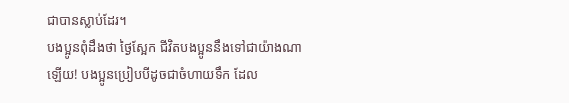ជាបានស្លាប់ដែរ។
បងប្អូនពុំដឹងថា ថ្ងៃស្អែក ជីវិតបងប្អូននឹងទៅជាយ៉ាងណាឡើយ! បងប្អូនប្រៀបបីដូចជាចំហាយទឹក ដែល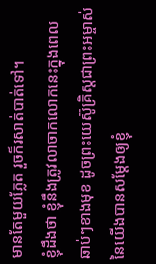មានតែមួយភ្លែត រួចក៏រសាត់បាត់ទៅ។
ខ្ញុំដឹងថា ខ្ញុំនឹងត្រូវលាចាកលោកនេះក្នុងពេលឆាប់ៗខាងមុខ ដូចព្រះយេស៊ូគ្រិស្តជាព្រះអម្ចាស់នៃយើងបានសម្តែងឲ្យខ្ញុំ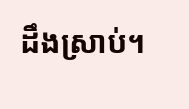ដឹងស្រាប់។